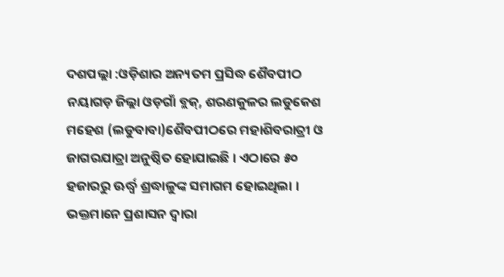ଦଶପଲ୍ଲା :ଓଡ଼ିଶାର ଅନ୍ୟତମ ପ୍ରସିଦ୍ଧ ଶୈବପୀଠ ନୟାଗଡ଼ ଜିଲ୍ଲା ଓଡ଼ଗାଁ ବ୍ଲକ୍, ଶରଣକୁଳର ଲଡୁକେଶ ମହେଶ (ଲଡୁବାବା)ଶୈବପୀଠରେ ମହାଶିବରାତ୍ରୀ ଓ ଜାଗରଯାତ୍ରା ଅନୁଷ୍ଠିତ ହୋଯାଇଛି । ଏଠାରେ ୫୦ ହଜାରରୁ ଊର୍ଦ୍ଧ୍ୱ ଶ୍ରଦ୍ଧାଳୁଙ୍କ ସମାଗମ ହୋଇଥିଲା । ଭକ୍ତମାନେ ପ୍ରଶାସନ ଦ୍ୱାରା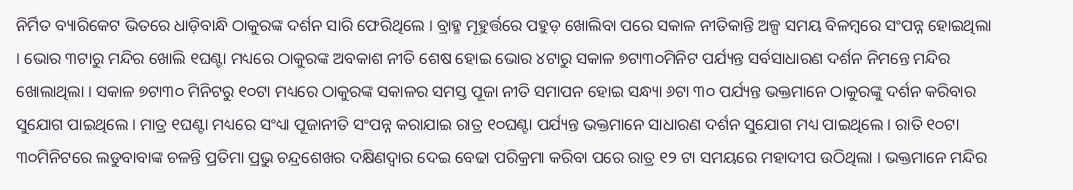ନିର୍ମିତ ବ୍ୟାରିକେଟ ଭିତରେ ଧାଡ଼ିବାନ୍ଧି ଠାକୁରଙ୍କ ଦର୍ଶନ ସାରି ଫେରିଥିଲେ । ବ୍ରାହ୍ମ ମୂହୁର୍ତ୍ତରେ ପହୁଡ଼ ଖୋଲିବା ପରେ ସକାଳ ନୀତିକାନ୍ତି ଅଳ୍ପ ସମୟ ବିଳମ୍ବରେ ସଂପନ୍ନ ହୋଇଥିଲା । ଭୋର ୩ଟାରୁ ମନ୍ଦିର ଖୋଲି ୧ଘଣ୍ଟା ମଧ୍ୟରେ ଠାକୁରଙ୍କ ଅବକାଶ ନୀତି ଶେଷ ହୋଇ ଭୋର ୪ଟାରୁ ସକାଳ ୭ଟା୩୦ମିନିଟ ପର୍ଯ୍ୟନ୍ତ ସର୍ବସାଧାରଣ ଦର୍ଶନ ନିମନ୍ତେ ମନ୍ଦିର ଖୋଲାଥିଲା । ସକାଳ ୭ଟା୩୦ ମିନିଟରୁ ୧୦ଟା ମଧ୍ୟରେ ଠାକୁରଙ୍କ ସକାଳର ସମସ୍ତ ପୂଜା ନୀତି ସମାପନ ହୋଇ ସନ୍ଧ୍ୟା ୬ଟା ୩୦ ପର୍ଯ୍ୟନ୍ତ ଭକ୍ତମାନେ ଠାକୁରଙ୍କୁ ଦର୍ଶନ କରିବାର ସୁଯୋଗ ପାଇଥିଲେ । ମାତ୍ର ୧ଘଣ୍ଟା ମଧ୍ୟରେ ସଂଧ୍ୟା ପୂଜାନୀତି ସଂପନ୍ନ କରାଯାଇ ରାତ୍ର ୧୦ଘଣ୍ଟା ପର୍ଯ୍ୟନ୍ତ ଭକ୍ତମାନେ ସାଧାରଣ ଦର୍ଶନ ସୁଯୋଗ ମଧ୍ୟ ପାଇଥିଲେ । ରାତି ୧୦ଟା ୩୦ମିନିଟରେ ଲଡୁବାବାଙ୍କ ଚଳନ୍ତି ପ୍ରତିମା ପ୍ରଭୁ ଚନ୍ଦ୍ରଶେଖର ଦକ୍ଷିଣଦ୍ୱାର ଦେଇ ବେଢା ପରିକ୍ରମା କରିବା ପରେ ରାତ୍ର ୧୨ ଟା ସମୟରେ ମହାଦୀପ ଉଠିଥିଲା । ଭକ୍ତମାନେ ମନ୍ଦିର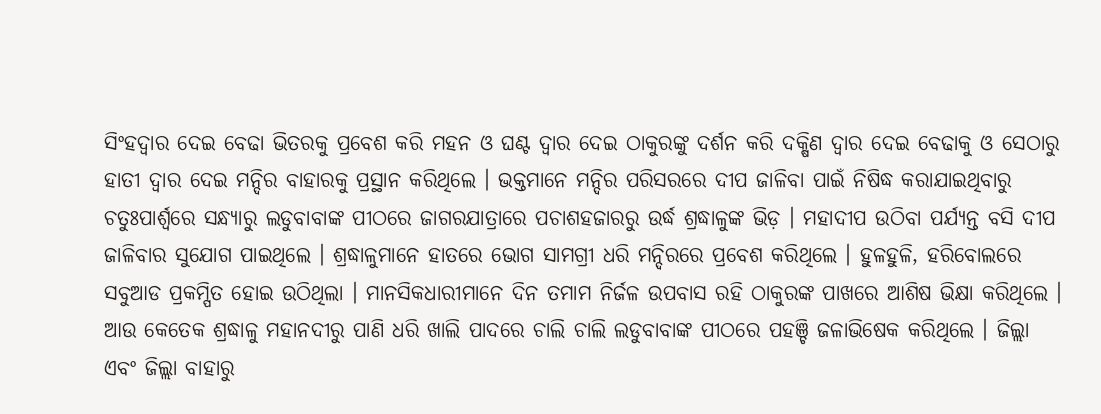ସିଂହଦ୍ୱାର ଦେଇ ବେଢା ଭିତରକୁ ପ୍ରବେଶ କରି ମହନ ଓ ଘଣ୍ଟ ଦ୍ୱାର ଦେଇ ଠାକୁରଙ୍କୁ ଦର୍ଶନ କରି ଦକ୍ଷିଣ ଦ୍ୱାର ଦେଇ ବେଢାକୁ ଓ ସେଠାରୁ ହାତୀ ଦ୍ୱାର ଦେଇ ମନ୍ଦିର ବାହାରକୁ ପ୍ରସ୍ଥାନ କରିଥିଲେ । ଭକ୍ତମାନେ ମନ୍ଦିର ପରିସରରେ ଦୀପ ଜାଳିବା ପାଇଁ ନିଷିଦ୍ଧ କରାଯାଇଥିବାରୁ ଚତୁଃପାର୍ଶ୍ୱରେ ସନ୍ଧ୍ୟାରୁ ଲଡୁବାବାଙ୍କ ପୀଠରେ ଜାଗରଯାତ୍ରାରେ ପଚାଶହଜାରରୁ ଉର୍ଦ୍ଧ ଶ୍ରଦ୍ଧାଳୁଙ୍କ ଭିଡ଼ । ମହାଦୀପ ଉଠିବା ପର୍ଯ୍ୟନ୍ତ ବସି ଦୀପ ଜାଳିବାର ସୁଯୋଗ ପାଇଥିଲେ । ଶ୍ରଦ୍ଧାଳୁମାନେ ହାତରେ ଭୋଗ ସାମଗ୍ରୀ ଧରି ମନ୍ଦିରରେ ପ୍ରବେଶ କରିଥିଲେ । ହୁଳହୁଳି, ହରିବୋଲରେ ସବୁଆଡ ପ୍ରକମ୍ପିତ ହୋଇ ଉଠିଥିଲା । ମାନସିକଧାରୀମାନେ ଦିନ ତମାମ ନିର୍ଜଳ ଉପବାସ ରହି ଠାକୁରଙ୍କ ପାଖରେ ଆଶିଷ ଭିକ୍ଷା କରିଥିଲେ । ଆଉ କେତେକ ଶ୍ରଦ୍ଧାଳୁ ମହାନଦୀରୁ ପାଣି ଧରି ଖାଲି ପାଦରେ ଚାଲି ଚାଲି ଲଡୁବାବାଙ୍କ ପୀଠରେ ପହଞ୍ଚି ଜଳାଭିଷେକ କରିଥିଲେ । ଜିଲ୍ଲା ଏବଂ ଜିଲ୍ଲା ବାହାରୁ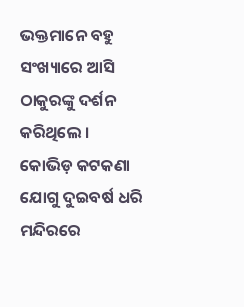ଭକ୍ତମାନେ ବହୁ ସଂଖ୍ୟାରେ ଆସି ଠାକୁରଙ୍କୁ ଦର୍ଶନ କରିଥିଲେ । କୋଭିଡ଼ କଟକଣା ଯୋଗୁ ଦୁଇବର୍ଷ ଧରି ମନ୍ଦିରରେ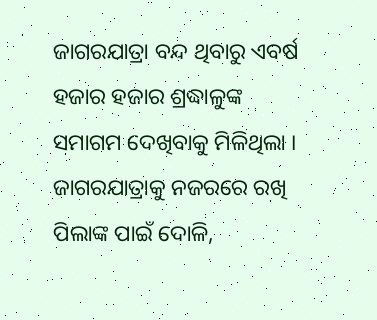ଜାଗରଯାତ୍ରା ବନ୍ଦ ଥିବାରୁ ଏବର୍ଷ ହଜାର ହଜାର ଶ୍ରଦ୍ଧାଳୁଙ୍କ ସମାଗମ ଦେଖିବାକୁ ମିଳିଥିଲା । ଜାଗରଯାତ୍ରାକୁ ନଜରରେ ରଖି ପିଲାଙ୍କ ପାଇଁ ଦୋଳି,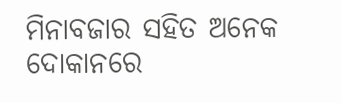ମିନାବଜାର ସହିତ ଅନେକ ଦୋକାନରେ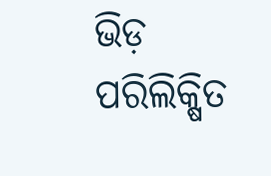ଭିଡ଼ ପରିଲିକ୍ଷିତ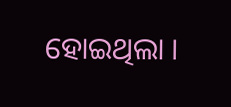ହୋଇଥିଲା ।